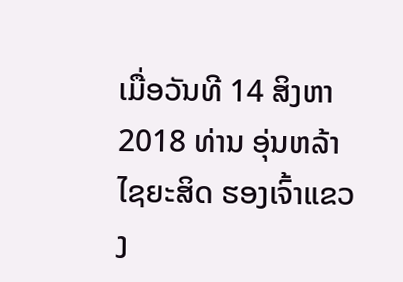ເມື່ອວັນທີ 14 ສິງຫາ 2018 ທ່ານ ອຸ່ນຫລ້າ ໄຊຍະສິດ ຮອງເຈົ້າແຂວງ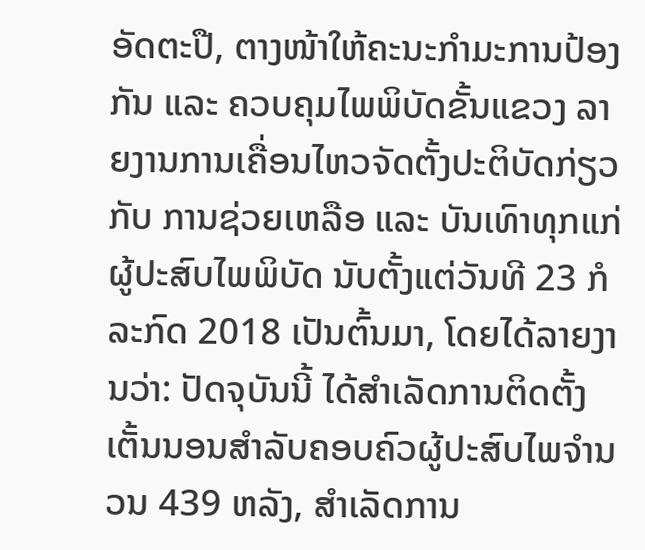ອັດຕະປື, ຕາງໜ້າໃຫ້ຄະນະກໍາມະການປ້ອງກັນ ແລະ ຄວບຄຸມໄພພິບັດຂັ້ນແຂວງ ລາຍງານການເຄື່ອນໄຫວຈັດຕັ້ງປະຕິບັດກ່ຽວກັບ ການຊ່ວຍເຫລືອ ແລະ ບັນເທົາທຸກແກ່ຜູ້ປະສົບໄພພິບັດ ນັບຕັ້ງແຕ່ວັນທີ 23 ກໍລະກົດ 2018 ເປັນຕົ້ນມາ, ໂດຍໄດ້ລາຍງານວ່າ: ປັດຈຸບັນນີ້ ໄດ້ສຳເລັດການຕິດຕັ້ງເຕັ້ນນອນສຳລັບຄອບຄົວຜູ້ປະສົບໄພຈຳນວນ 439 ຫລັງ, ສໍາເລັດການ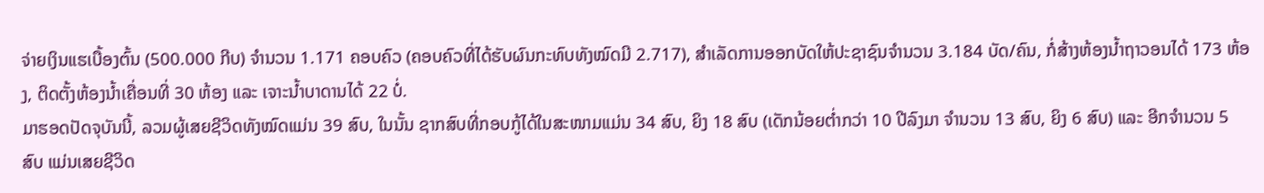ຈ່າຍເງິນແຮເບື້ອງຕົ້ນ (500.000 ກີບ) ຈຳນວນ 1.171 ຄອບຄົວ (ຄອບຄົວທີ່ໄດ້ຮັບຜົນກະທົບທັງໝົດມີ 2.717), ສຳເລັດການອອກບັດໃຫ້ປະຊາຊົນຈຳນວນ 3.184 ບັດ/ຄົນ, ກໍ່ສ້າງຫ້ອງນ້ຳຖາວອນໄດ້ 173 ຫ້ອງ, ຕິດຕັ້ງຫ້ອງນໍ້າເຄື່ອນທີ່ 30 ຫ້ອງ ແລະ ເຈາະນໍ້າບາດານໄດ້ 22 ບໍ່.
ມາຮອດປັດຈຸບັນນີ້, ລວມຜູ້ເສຍຊີວິດທັງໝົດແມ່ນ 39 ສົບ, ໃນນັ້ນ ຊາກສົບທີ່ກອບກູ້ໄດ້ໃນສະໜາມແມ່ນ 34 ສົບ, ຍິງ 18 ສົບ (ເດັກນ້ອຍຕໍ່າກວ່າ 10 ປີລົງມາ ຈຳນວນ 13 ສົບ, ຍິງ 6 ສົບ) ແລະ ອີກຈຳນວນ 5 ສົບ ແມ່ນເສຍຊີວິດ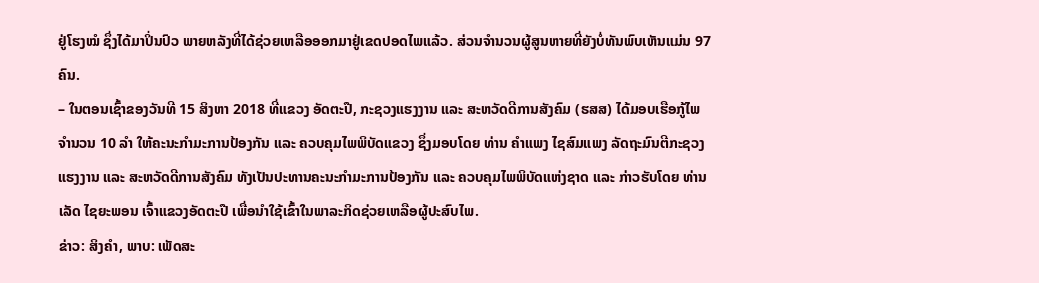ຢູ່ໂຮງໝໍ ຊຶ່ງໄດ້ມາປິ່ນປົວ ພາຍຫລັງທີ່ໄດ້ຊ່ວຍເຫລືອອອກມາຢູ່ເຂດປອດໄພແລ້ວ. ສ່ວນຈຳນວນຜູ້ສູນຫາຍທີ່ຍັງບໍ່ທັນພົບເຫັນແມ່ນ 97 ຄົນ.
– ໃນຕອນເຊົ້າຂອງວັນທີ 15 ສິງຫາ 2018 ທີ່ແຂວງ ອັດຕະປື, ກະຊວງແຮງງານ ແລະ ສະຫວັດດີການສັງຄົມ (ຮສສ) ໄດ້ມອບເຮືອກູ້ໄພ ຈຳນວນ 10 ລໍາ ໃຫ້ຄະນະກໍາມະການປ້ອງກັນ ແລະ ຄວບຄຸມໄພພິບັດແຂວງ ຊຶ່ງມອບໂດຍ ທ່ານ ຄຳແພງ ໄຊສົມແພງ ລັດຖະມົນຕີກະຊວງແຮງງານ ແລະ ສະຫວັດດີການສັງຄົມ ທັງເປັນປະທານຄະນະກໍາມະການປ້ອງກັນ ແລະ ຄວບຄຸມໄພພິບັດແຫ່ງຊາດ ແລະ ກ່າວຮັບໂດຍ ທ່ານ ເລັດ ໄຊຍະພອນ ເຈົ້າແຂວງອັດຕະປື ເພື່ອນຳໃຊ້ເຂົ້າໃນພາລະກິດຊ່ວຍເຫລືອຜູ້ປະສົບໄພ.
ຂ່າວ: ສິງຄຳ, ພາບ: ເພັດສະ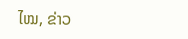ໄໝ, ຂ່າວ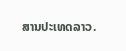ສານປະເທດລາວ.